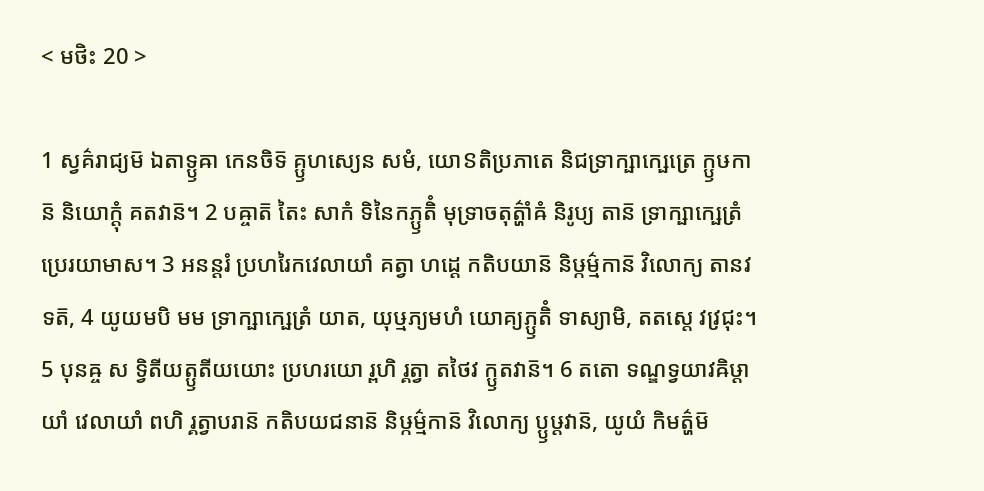< មថិះ 20 >

1 ស្វគ៌រាជ្យម៑ ឯតាទ្ឫឝា កេនចិទ៑ គ្ឫហស្យេន សមំ, យោៜតិប្រភាតេ និជទ្រាក្ឞាក្ឞេត្រេ ក្ឫឞកាន៑ និយោក្តុំ គតវាន៑។ 2 បឝ្ចាត៑ តៃះ សាកំ ទិនៃកភ្ឫតិំ មុទ្រាចតុត៌្ហាំឝំ និរូប្យ តាន៑ ទ្រាក្ឞាក្ឞេត្រំ ប្រេរយាមាស។ 3 អនន្តរំ ប្រហរៃកវេលាយាំ គត្វា ហដ្ដេ កតិបយាន៑ និឞ្កម៌្មកាន៑ វិលោក្យ តានវទត៑, 4 យូយមបិ មម ទ្រាក្ឞាក្ឞេត្រំ យាត, យុឞ្មភ្យមហំ យោគ្យភ្ឫតិំ ទាស្យាមិ, តតស្តេ វវ្រជុះ។ 5 បុនឝ្ច ស ទ្វិតីយត្ឫតីយយោះ ប្រហរយោ រ្ពហិ រ្គត្វា តថៃវ ក្ឫតវាន៑។ 6 តតោ ទណ្ឌទ្វយាវឝិឞ្ដាយាំ វេលាយាំ ពហិ រ្គត្វាបរាន៑ កតិបយជនាន៑ និឞ្កម៌្មកាន៑ វិលោក្យ ប្ឫឞ្ដវាន៑, យូយំ កិមត៌្ហម៑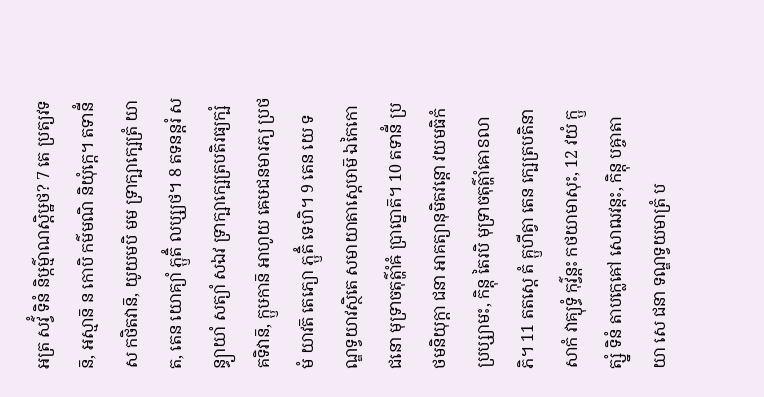អត្រ សវ៌្វំ ទិនំ និឞ្កម៌្មាណស្តិឞ្ឋថ? 7 តេ ប្រត្យវទន៑, អស្មាន៑ ន កោបិ កម៌មណិ និយុំក្តេ។ តទានីំ ស កថិតវាន៑, យូយមបិ មម ទ្រាក្ឞាក្ឞេត្រំ យាត, តេន យោគ្យាំ ភ្ឫតិំ លប្ស្យថ។ 8 តទនន្តរំ សន្ធ្យាយាំ សត្យាំ សឯវ ទ្រាក្ឞាក្ឞេត្របតិរធ្យក្ឞំ គទិវាន៑, ក្ឫឞកាន៑ អាហូយ ឝេឞជនមារភ្យ ប្រថមំ យាវត៑ តេភ្យោ ភ្ឫតិំ ទេហិ។ 9 តេន យេ ទណ្ឌទ្វយាវស្ថិតេ សមាយាតាស្តេឞាម៑ ឯកៃកោ ជនោ មុទ្រាចតុត៌្ហាំឝំ ប្រាប្នោត៑។ 10 តទានីំ ប្រថមនិយុក្តា ជនា អាគត្យានុមិតវន្តោ វយមធិកំ ប្រប្ស្យាមះ, កិន្តុ តៃរបិ មុទ្រាចតុត៌្ហាំឝោៜលាភិ។ 11 តតស្តេ តំ គ្ឫហីត្វា តេន ក្ឞេត្របតិនា សាកំ វាគ្យុទ្ធំ កុវ៌្វន្តះ កថយាមាសុះ, 12 វយំ ក្ឫត្ស្នំ ទិនំ តាបក្លេឝៅ សោឍវន្តះ, កិន្តុ បឝ្ចាតាយា សេ ជនា ទណ្ឌទ្វយមាត្រំ ប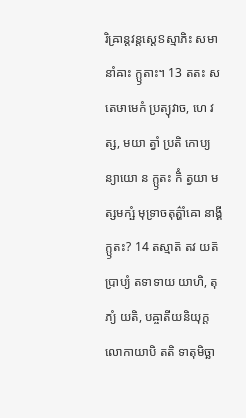រិឝ្រាន្តវន្តស្តេៜស្មាភិះ សមានាំឝាះ ក្ឫតាះ។ 13 តតះ ស តេឞាមេកំ ប្រត្យុវាច, ហេ វត្ស, មយា ត្វាំ ប្រតិ កោប្យន្យាយោ ន ក្ឫតះ កិំ ត្វយា មត្សមក្ឞំ មុទ្រាចតុត៌្ហាំឝោ នាង្គីក្ឫតះ? 14 តស្មាត៑ តវ យត៑ ប្រាប្យំ តទាទាយ យាហិ, តុភ្យំ យតិ, បឝ្ចាតីយនិយុក្តលោកាយាបិ តតិ ទាតុមិច្ឆា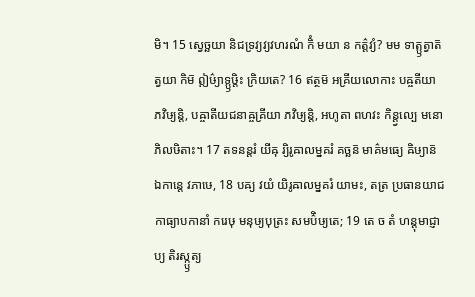មិ។ 15 ស្វេច្ឆយា និជទ្រវ្យវ្យវហរណំ កិំ មយា ន កត៌្តវ្យំ? មម ទាត្ឫត្វាត៑ ត្វយា កិម៑ ឦឞ៌្យាទ្ឫឞ្ដិះ ក្រិយតេ? 16 ឥត្ថម៑ អគ្រីយលោកាះ បឝ្ចតីយា ភវិឞ្យន្តិ, បឝ្ចាតីយជនាឝ្ចគ្រីយា ភវិឞ្យន្តិ, អហូតា ពហវះ កិន្ត្វល្បេ មនោភិលឞិតាះ។ 17 តទនន្តរំ យីឝុ រ្យិរូឝាលម្នគរំ គច្ឆន៑ មាគ៌មធ្យេ ឝិឞ្យាន៑ ឯកាន្តេ វភាឞេ, 18 បឝ្យ វយំ យិរូឝាលម្នគរំ យាមះ, តត្រ ប្រធានយាជកាធ្យាបកានាំ ករេឞុ មនុឞ្យបុត្រះ សមប៌ិឞ្យតេ; 19 តេ ច តំ ហន្តុមាជ្ញាប្យ តិរស្ក្ឫត្យ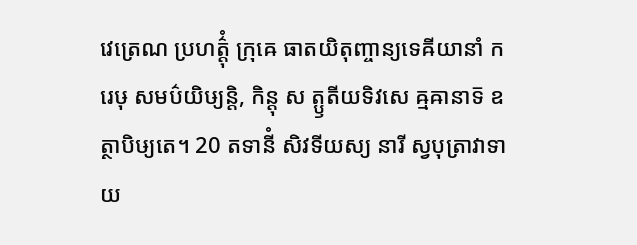វេត្រេណ ប្រហត៌្តុំ ក្រុឝេ ធាតយិតុញ្ចាន្យទេឝីយានាំ ករេឞុ សមប៌យិឞ្យន្តិ, កិន្តុ ស ត្ឫតីយទិវសេ ឝ្មឝានាទ៑ ឧត្ថាបិឞ្យតេ។ 20 តទានីំ សិវទីយស្យ នារី ស្វបុត្រាវាទាយ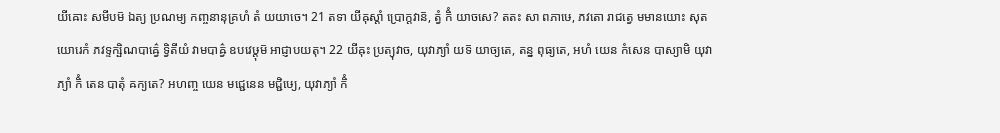យីឝោះ សមីបម៑ ឯត្យ ប្រណម្យ កញ្ចនានុគ្រហំ តំ យយាចេ។ 21 តទា យីឝុស្តាំ ប្រោក្តវាន៑, ត្វំ កិំ យាចសេ? តតះ សា ពភាឞេ, ភវតោ រាជត្វេ មមានយោះ សុតយោរេកំ ភវទ្ទក្ឞិណបាឝ៌្វេ ទ្វិតីយំ វាមបាឝ៌្វ ឧបវេឞ្ដុម៑ អាជ្ញាបយតុ។ 22 យីឝុះ ប្រត្យុវាច, យុវាភ្យាំ យទ៑ យាច្យតេ, តន្ន ពុធ្យតេ, អហំ យេន កំសេន បាស្យាមិ យុវាភ្យាំ កិំ តេន បាតុំ ឝក្យតេ? អហញ្ច យេន មជ្ជេនេន មជ្ជិឞ្យេ, យុវាភ្យាំ កិំ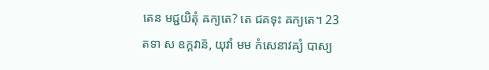តេន មជ្ជយិតុំ ឝក្យតេ? តេ ជគទុះ ឝក្យតេ។ 23 តទា ស ឧក្តវាន៑, យុវាំ មម កំសេនាវឝ្យំ បាស្យ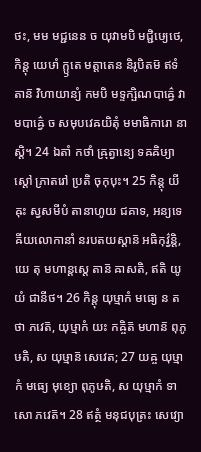ថះ, មម មជ្ជនេន ច យុវាមបិ មជ្ជិឞ្យេថេ, កិន្តុ យេឞាំ ក្ឫតេ មត្តាតេន និរូបិតម៑ ឥទំ តាន៑ វិហាយាន្យំ កមបិ មទ្ទក្ឞិណបាឝ៌្វេ វាមបាឝ៌្វេ ច សមុបវេឝយិតុំ មមាធិការោ នាស្តិ។ 24 ឯតាំ កថាំ ឝ្រុត្វាន្យេ ទឝឝិឞ្យាស្តៅ ភ្រាតរៅ ប្រតិ ចុកុបុះ។ 25 កិន្តុ យីឝុះ ស្វសមីបំ តានាហូយ ជគាទ, អន្យទេឝីយលោកានាំ នរបតយស្តាន៑ អធិកុវ៌្វន្តិ, យេ តុ មហាន្តស្តេ តាន៑ ឝាសតិ, ឥតិ យូយំ ជានីថ។ 26 កិន្តុ យុឞ្មាកំ មធ្យេ ន តថា ភវេត៑, យុឞ្មាកំ យះ កឝ្ចិត៑ មហាន៑ ពុភូឞតិ, ស យុឞ្មាន៑ សេវេត; 27 យឝ្ច យុឞ្មាកំ មធ្យេ មុខ្យោ ពុភូឞតិ, ស យុឞ្មាកំ ទាសោ ភវេត៑។ 28 ឥត្ថំ មនុជបុត្រះ សេវ្យោ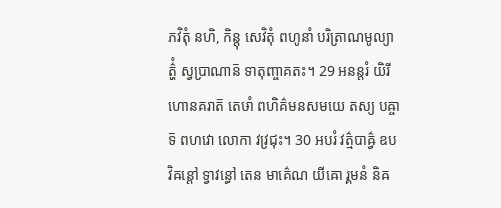ភវិតុំ នហិ, កិន្តុ សេវិតុំ ពហូនាំ បរិត្រាណមូល្យាត៌្ហំ ស្វប្រាណាន៑ ទាតុញ្ចាគតះ។ 29 អនន្តរំ យិរីហោនគរាត៑ តេឞាំ ពហិគ៌មនសមយេ តស្យ បឝ្ចាទ៑ ពហវោ លោកា វវ្រជុះ។ 30 អបរំ វត៌្មបាឝ៌្វ ឧបវិឝន្តៅ ទ្វាវន្ធៅ តេន មាគ៌េណ យីឝោ រ្គមនំ និឝ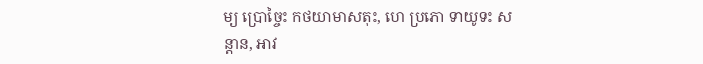ម្យ ប្រោច្ចៃះ កថយាមាសតុះ, ហេ ប្រភោ ទាយូទះ សន្តាន, អាវ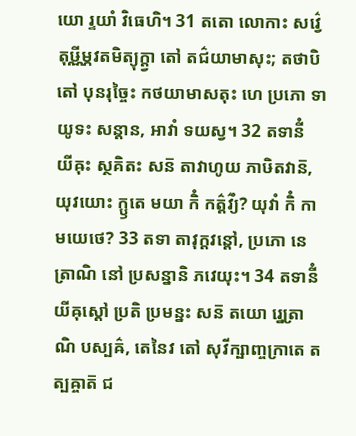យោ រ្ទយាំ វិធេហិ។ 31 តតោ លោកាះ សវ៌្វេ តុឞ្ណីម្ភវតមិត្យុក្ត្វា តៅ តជ៌យាមាសុះ; តថាបិ តៅ បុនរុច្ចៃះ កថយាមាសតុះ ហេ ប្រភោ ទាយូទះ សន្តាន, អាវាំ ទយស្វ។ 32 តទានីំ យីឝុះ ស្ថគិតះ សន៑ តាវាហូយ ភាឞិតវាន៑, យុវយោះ ក្ឫតេ មយា កិំ កត៌្តវ៌្យំ? យុវាំ កិំ កាមយេថេ? 33 តទា តាវុក្តវន្តៅ, ប្រភោ នេត្រាណិ នៅ ប្រសន្នានិ ភវេយុះ។ 34 តទានីំ យីឝុស្តៅ ប្រតិ ប្រមន្នះ សន៑ តយោ រ្នេត្រាណិ បស្បឝ៌, តេនៃវ តៅ សុវីក្ឞាញ្ចក្រាតេ តត្បឝ្ចាត៑ ជ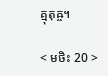គ្មុតុឝ្ច។

< មថិះ 20 >